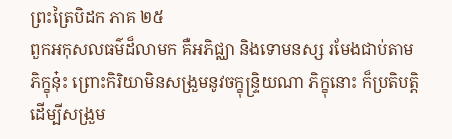ព្រះត្រៃបិដក ភាគ ២៥
ពួកអកុសលធម៌ដ៏លាមក គឺអភិជ្ឈា និងទោមនស្ស រមែងជាប់តាមភិក្ខុនុ៎ះ ព្រោះកិរិយាមិនសង្រួមនូវចក្ខុន្ទ្រិយណា ភិក្ខុនោះ ក៏ប្រតិបត្តិ ដើម្បីសង្រួម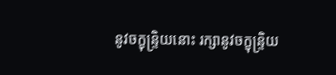នូវចក្ខុន្ទ្រិយនោះ រក្សានូវចក្ខុន្ទ្រិយ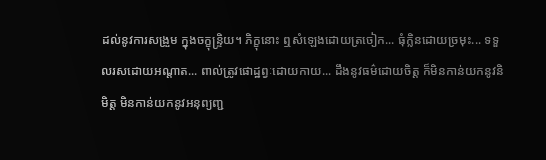ដល់នូវការសង្រួម ក្នុងចក្ខុន្ទ្រិយ។ ភិក្ខុនោះ ឮសំឡេងដោយត្រចៀក... ធុំក្លិនដោយច្រមុះ... ទទួលរសដោយអណ្តាត... ពាល់ត្រូវផោដ្ឋព្វៈដោយកាយ... ដឹងនូវធម៌ដោយចិត្ត ក៏មិនកាន់យកនូវនិមិត្ត មិនកាន់យកនូវអនុព្យញ្ជ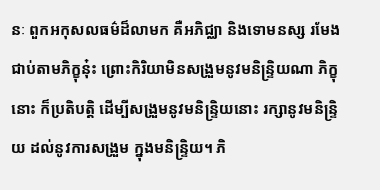នៈ ពួកអកុសលធម៌ដ៏លាមក គឺអភិជ្ឈា និងទោមនស្ស រមែងជាប់តាមភិក្ខុនុ៎ះ ព្រោះកិរិយាមិនសង្រួមនូវមនិន្ទ្រិយណា ភិក្ខុនោះ ក៏ប្រតិបត្តិ ដើម្បីសង្រួមនូវមនិន្ទ្រិយនោះ រក្សានូវមនិន្ទ្រិយ ដល់នូវការសង្រួម ក្នុងមនិន្ទ្រិយ។ ភិ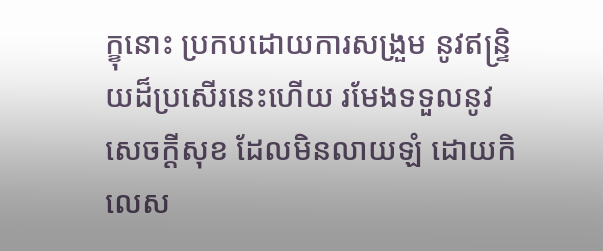ក្ខុនោះ ប្រកបដោយការសង្រួម នូវឥន្ទ្រិយដ៏ប្រសើរនេះហើយ រមែងទទួលនូវសេចក្តីសុខ ដែលមិនលាយឡំ ដោយកិលេស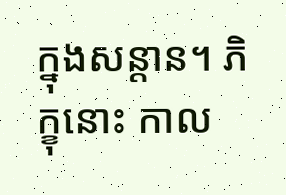ក្នុងសន្តាន។ ភិក្ខុនោះ កាល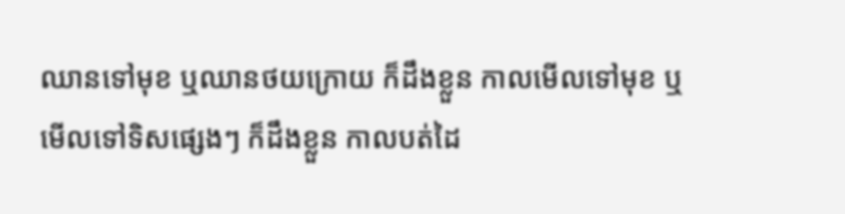ឈានទៅមុខ ឬឈានថយក្រោយ ក៏ដឹងខ្លួន កាលមើលទៅមុខ ឬមើលទៅទិសផ្សេងៗ ក៏ដឹងខ្លួន កាលបត់ដៃ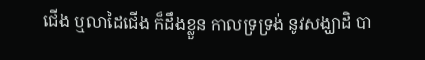ជើង ឬលាដៃជើង ក៏ដឹងខ្លួន កាលទ្រទ្រង់ នូវសង្ឃាដិ បា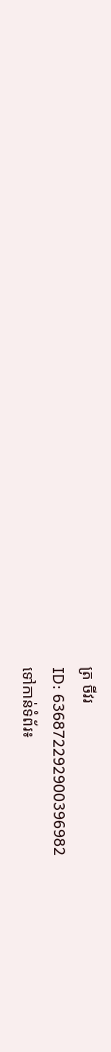ត្រ ចីវរ
ID: 636872292900396982
ទៅកាន់ទំព័រ៖